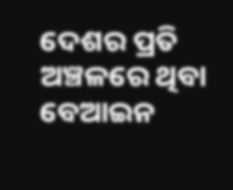ଦେଶର ପ୍ରତି ଅଞ୍ଚଳରେ ଥିବା ବେଆଇନ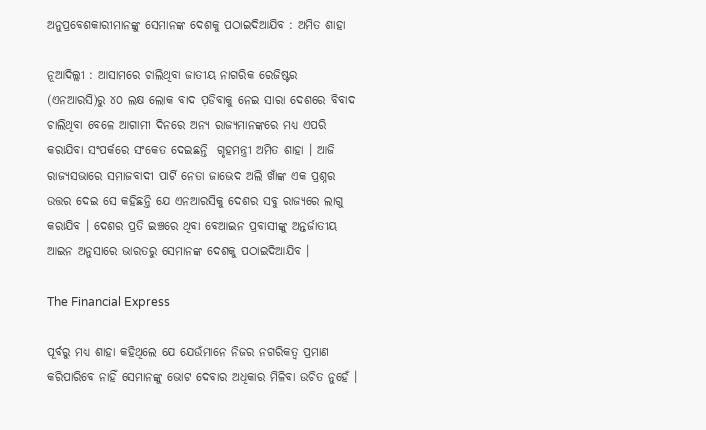ଅନୁପ୍ରବେଶକାରୀମାନଙ୍କୁ ସେମାନଙ୍କ ଦେଶକୁ ପଠାଇଦିଆଯିବ : ଅମିତ ଶାହା

ନୂଆଦିଲ୍ଲୀ : ଆସାମରେ ଚାଲିଥିବା ଜାତୀୟ ନାଗରିକ ରେଜିଷ୍ଟର (ଏନଆରସି)ରୁ ୪୦ ଲକ୍ଷ ଲୋକ ବାଦ ପ଼ଡିବାକୁ ନେଇ ସାରା ଦେଶରେ ବିବାଦ ଚାଲିଥିବା ବେଳେ ଆଗାମୀ ଦିନରେ ଅନ୍ୟ ରାଜ୍ୟମାନଙ୍କରେ ମଧ୍ୟ ଏପରି କରାଯିବା ସଂପର୍କରେ ସଂକେତ ଦେଇଛନ୍ତି  ଗୃହମନ୍ତ୍ରୀ ଅମିତ ଶାହା । ଆଜି ରାଜ୍ୟସଭାରେ ସମାଜବାଦୀ ପାର୍ଟି ନେତା ଜାଭେଦ ଅଲି ଖାଁଙ୍କ ଏକ ପ୍ରଶ୍ନର ଉତ୍ତର ଦେଇ ସେ କହିଛନ୍ତି ଯେ ଏନଆରସିକୁ ଦେଶର ସବୁ ରାଜ୍ୟରେ ଲାଗୁ କରାଯିବ । ଦେଶର ପ୍ରତି ଇଞ୍ଚରେ ଥିବା ବେଆଇନ ପ୍ରବାସୀଙ୍କୁ ଅନ୍ତର୍ଜାତୀୟ ଆଇନ ଅନୁସାରେ ଭାରତରୁ ସେମାନଙ୍କ ଦେଶକୁ ପଠାଇଦିଆଯିବ ।

The Financial Express

ପୂର୍ବରୁ ମଧ୍ୟ ଶାହା କହିଥିଲେ ଯେ ଯେଉଁମାନେ ନିଜର ନଗରିକତ୍ୱ ପ୍ରମାଣ କରିପାରିବେ ନାହିଁ ସେମାନଙ୍କୁ ଭୋଟ ଦେବାର ଅଧିକାର ମିଳିବା ଉଚିତ ନୁହେଁ ।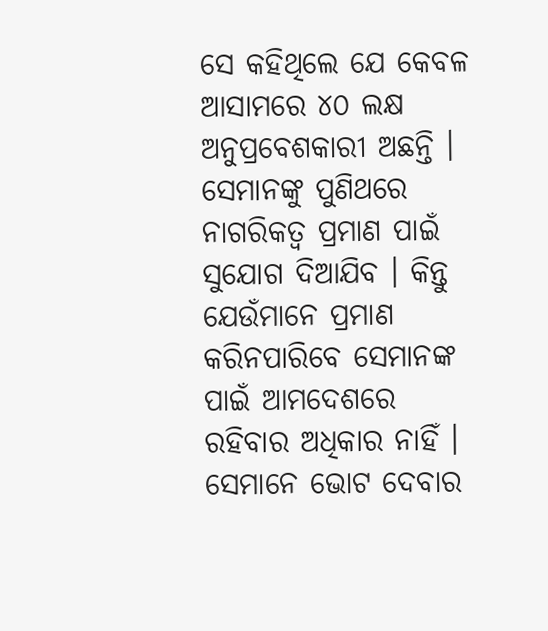ସେ କହିଥିଲେ ଯେ କେବଳ ଆସାମରେ ୪୦ ଲକ୍ଷ ଅନୁପ୍ରବେଶକାରୀ ଅଛନ୍ତି । ସେମାନଙ୍କୁ ପୁଣିଥରେ ନାଗରିକତ୍ୱ ପ୍ରମାଣ ପାଇଁ ସୁଯୋଗ ଦିଆଯିବ । କିନ୍ତୁ ଯେଉଁମାନେ ପ୍ରମାଣ କରିନପାରିବେ ସେମାନଙ୍କ ପାଇଁ ଆମଦେଶରେ ରହିବାର ଅଧିକାର ନାହିଁ । ସେମାନେ ଭୋଟ ଦେବାର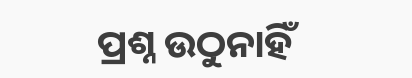ପ୍ରଶ୍ନ ଉଠୁନାହିଁ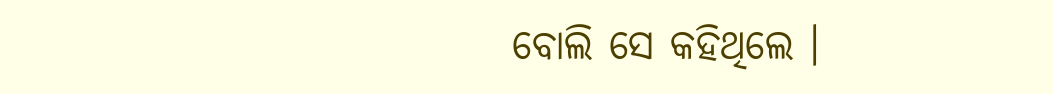ବୋଲି ସେ କହିଥିଲେ ।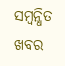ସମ୍ବନ୍ଧିତ ଖବର